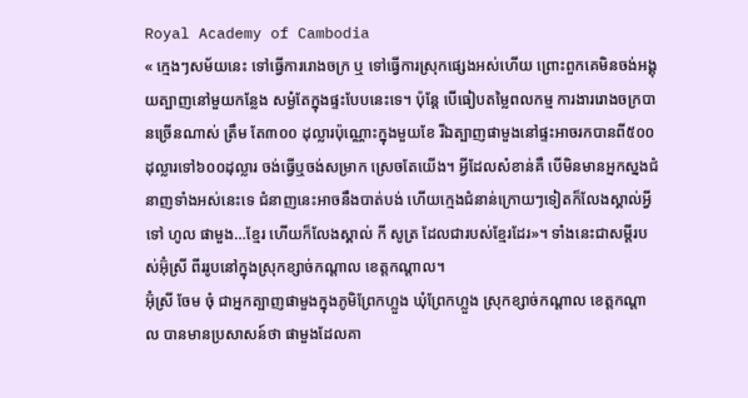Royal Academy of Cambodia
« ក្មេងៗសម័យនេះ ទៅធ្វើការរោងចក្រ ឬ ទៅធ្វើការស្រុកផ្សេងអស់ហើយ ព្រោះពួកគេមិនចង់អង្គុយត្បាញនៅមួយកន្លែង សម្ងំតែក្នុងផ្ទះបែបនេះទេ។ ប៉ុន្តែ បើធៀបតម្លៃពលកម្ម ការងាររោងចក្របានច្រើនណាស់ ត្រឹម តែ៣០០ ដុល្លារប៉ុណ្ណោះក្នុងមួយខែ រីឯត្បាញផាមួងនៅផ្ទះអាចរកបានពី៥០០ដុល្លារទៅ៦០០ដុល្លារ ចង់ធ្វើឬចង់សម្រាក ស្រេចតែយើង។ អ្វីដែលសំខាន់គឺ បើមិនមានអ្នកស្នងជំនាញទាំងអស់នេះទេ ជំនាញនេះអាចនឹងបាត់បង់ ហើយក្មេងជំនាន់ក្រោយៗទៀតក៏លែងស្គាល់អ្វីទៅ ហូល ផាមួង...ខ្មែរ ហើយក៏លែងស្គាល់ កី សូត្រ ដែលជារបស់ខ្មែរដែរ»។ ទាំងនេះជាសម្តីរបស់អ៊ុំស្រី ពីររូបនៅក្នុងស្រុកខ្សាច់កណ្តាល ខេត្តកណ្តាល។
អ៊ុំស្រី ចែម ចុំ ជាអ្នកត្បាញផាមួងក្នុងភូមិព្រែកហ្លួង ឃុំព្រែកហ្លួង ស្រុកខ្សាច់កណ្តាល ខេត្តកណ្តាល បានមានប្រសាសន៍ថា ផាមួងដែលគា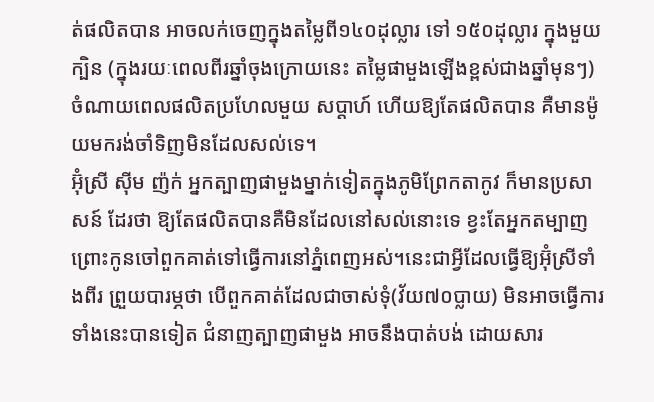ត់ផលិតបាន អាចលក់ចេញក្នុងតម្លៃពី១៤០ដុល្លារ ទៅ ១៥០ដុល្លារ ក្នុងមួយក្បិន (ក្នុងរយៈពេលពីរឆ្នាំចុងក្រោយនេះ តម្លៃផាមួងឡើងខ្ពស់ជាងឆ្នាំមុនៗ) ចំណាយពេលផលិតប្រហែលមួយ សប្តាហ៍ ហើយឱ្យតែផលិតបាន គឺមានម៉ូយមករង់ចាំទិញមិនដែលសល់ទេ។
អ៊ុំស្រី ស៊ីម ញ៉ក់ អ្នកត្បាញផាមួងម្នាក់ទៀតក្នុងភូមិព្រែកតាកូវ ក៏មានប្រសាសន៍ ដែរថា ឱ្យតែផលិតបានគឺមិនដែលនៅសល់នោះទេ ខ្វះតែអ្នកតម្បាញ ព្រោះកូនចៅពួកគាត់ទៅធ្វើការនៅភ្នំពេញអស់។នេះជាអ្វីដែលធ្វើឱ្យអ៊ុំស្រីទាំងពីរ ព្រួយបារម្ភថា បើពួកគាត់ដែលជាចាស់ទុំ(វ័យ៧០ប្លាយ) មិនអាចធ្វើការទាំងនេះបានទៀត ជំនាញត្បាញផាមួង អាចនឹងបាត់បង់ ដោយសារ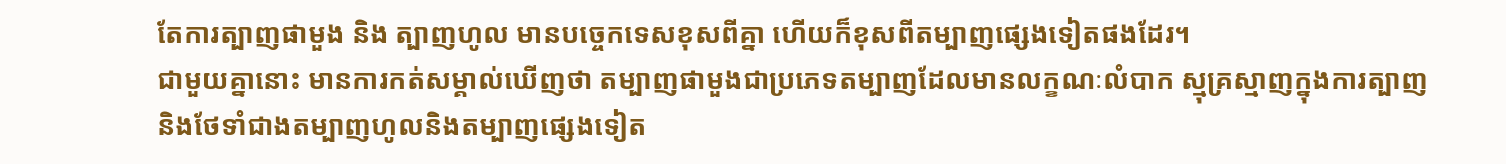តែការត្បាញផាមួង និង ត្បាញហូល មានបច្ចេកទេសខុសពីគ្នា ហើយក៏ខុសពីតម្បាញផ្សេងទៀតផងដែរ។
ជាមួយគ្នានោះ មានការកត់សម្គាល់ឃើញថា តម្បាញផាមួងជាប្រភេទតម្បាញដែលមានលក្ខណៈលំបាក ស្មុគ្រស្មាញក្នុងការត្បាញនិងថែទាំជាងតម្បាញហូលនិងតម្បាញផ្សេងទៀត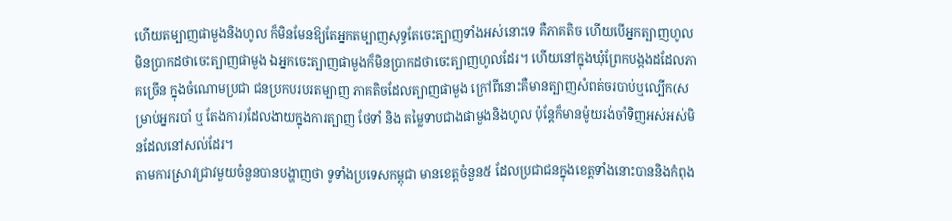ហើយតម្បាញផាមួងនិងហូល ក៏មិនមែនឱ្យតែអ្នកតម្បាញសុទ្ធតែចេះត្បាញទាំងអស់នោះទេ គឺភាគតិច ហើយបើអ្នកត្បាញហូលមិនប្រាកដថាចេះត្បាញផាមួង ឯអ្នកចេះត្បាញផាមួងក៏មិនប្រាកដថាចេះត្បាញហូលដែរ។ ហើយនៅក្នុងឃុំព្រែកបង្កងដដែលភាគច្រើន ក្នុងចំណោមប្រជា ជនប្រកបរបរតម្បាញ ភាគតិចដែលត្បាញផាមួង ក្រៅពីនោះគឺមានត្បាញសំពត់ចរបាប់ឬល្បើក(សម្រាប់អ្នករបាំ ឬ តែងការ)ដែលងាយក្នុងការត្បាញ ថែទាំ និង តម្លៃទាបជាងផាមួងនិងហូល ប៉ុន្តែក៏មានម៉ូយរង់ចាំទិញអស់អស់មិនដែលនៅសល់ដែរ។
តាមការស្រាវជ្រាវមួយចំនួនបានបង្ហាញថា ទូទាំងប្រទេសកម្ពុជា មានខេត្តចំនួន៥ ដែលប្រជាជនក្នុងខេត្តទាំងនោះបាននិងកំពុង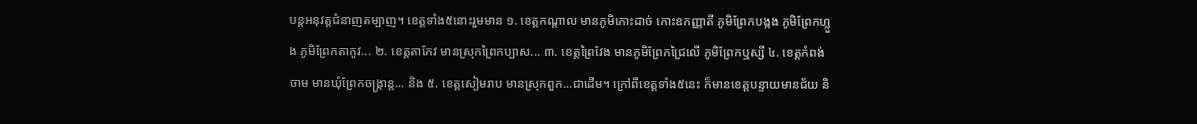បន្តអនុវត្តជំនាញតម្បាញ។ ខេត្តទាំង៥នោះរួមមាន ១. ខេត្តកណ្តាល មានភូមិកោះដាច់ កោះឧកញ្ញាតី ភូមិព្រែកបង្កង ភូមិព្រែកហ្លួង ភូមិព្រែកតាកូវ... ២. ខេត្តតាកែវ មានស្រុកព្រៃកប្បាស... ៣. ខេត្តព្រៃវែង មានភូមិព្រែកជ្រៃលើ ភូមិព្រែកឬស្សី ៤. ខេត្តកំពង់ចាម មានឃុំព្រែកចង្ក្រាន្ត... និង ៥. ខេត្តសៀមរាប មានស្រុកពួក...ជាដើម។ ក្រៅពីខេត្តទាំង៥នេះ ក៏មានខេត្តបន្ទាយមានជ័យ និ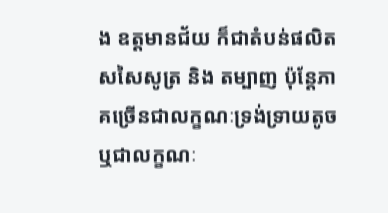ង ឧត្តមានជ័យ ក៏ជាតំបន់ផលិតសសៃសូត្រ និង តម្បាញ ប៉ុន្តែភាគច្រើនជាលក្ខណៈទ្រង់ទ្រាយតូច ឬជាលក្ខណៈ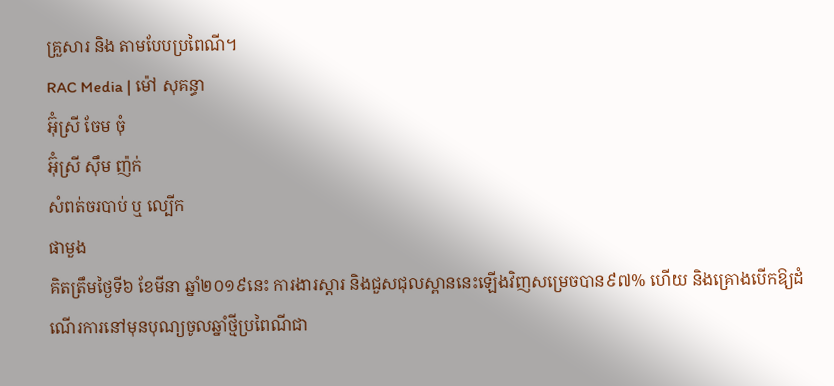គ្រួសារ និង តាមបែបប្រពៃណី។
RAC Media | ម៉ៅ សុគន្ធា
អ៊ុំស្រី ចែម ចុំ
អ៊ុំស្រី ស៊ឹម ញ៉ក់
សំពត់ចរបាប់ ឬ ល្បើក
ផាមួង
គិតត្រឹមថ្ងៃទី៦ ខែមីនា ឆ្នាំ២០១៩នេះ ការងារស្តារ និងជួសជុលស្ពាននេះឡើងវិញសម្រេចបាន៩៧% ហើយ និងគ្រោងបើកឱ្យដំណើរការនៅមុនបុណ្យចូលឆ្នាំថ្មីប្រពៃណីជា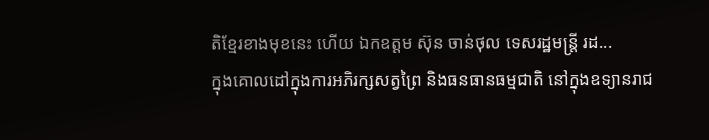តិខ្មែរខាងមុខនេះ ហើយ ឯកឧត្តម ស៊ុន ចាន់ថុល ទេសរដ្ឋមន្រ្តី រដ...
ក្នុងគោលដៅក្នុងការអភិរក្សសត្វព្រៃ និងធនធានធម្មជាតិ នៅក្នុងឧទ្យានរាជ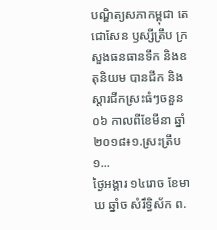បណ្ឌិត្យសភាកម្ពុជា តេជោសែន ឫស្សីត្រឹប ក្រសួងធនធានទឹក និងឧតុនិយម បានជីក និងស្តារជីកស្រះធំៗចនួន ០៦ កាលពីខែមីនា ឆ្នាំ២០១៨៖១.ស្រះត្រឹប ១...
ថ្ងៃអង្គារ ១៤រោច ខែមាឃ ឆ្នាំច សំរឹទ្ធិស័ក ព.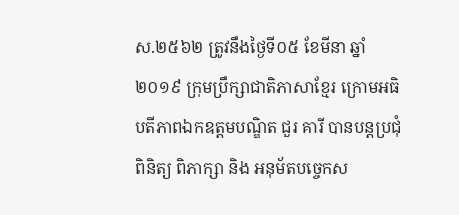ស.២៥៦២ ត្រូវនឹងថ្ងៃទី០៥ ខែមីនា ឆ្នាំ២០១៩ ក្រុមប្រឹក្សាជាតិភាសាខ្មែរ ក្រោមអធិបតីភាពឯកឧត្តមបណ្ឌិត ជួរ គារី បានបន្តប្រជុំពិនិត្យ ពិភាក្សា និង អនុម័តបច្ចេកស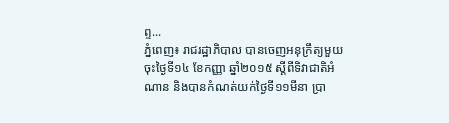ព្ទ...
ភ្នំពេញ៖ រាជរដ្ឋាភិបាល បានចេញអនុក្រឹត្យមួយ ចុះថ្ងៃទី១៤ ខែកញ្ញា ឆ្នាំ២០១៥ ស្តីពីទិវាជាតិអំណាន និងបានកំណត់យក់ថ្ងៃទី១១មីនា ប្រា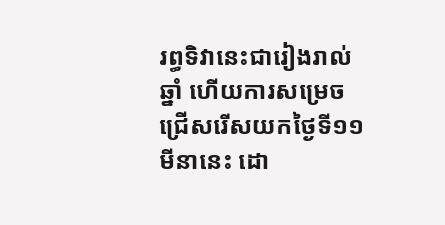រព្ធទិវានេះជារៀងរាល់ឆ្នាំ ហើយការសម្រេចជ្រើសរើសយកថ្ងៃទី១១មីនានេះ ដោ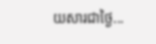យសារជាថ្ងៃ...